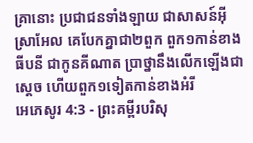គ្រានោះ ប្រជាជនទាំងឡាយ ជាសាសន៍អ៊ីស្រាអែល គេបែកគ្នាជា២ពួក ពួក១កាន់ខាងធីបនី ជាកូនគីណាត ប្រាថ្នានឹងលើកឡើងជាស្តេច ហើយពួក១ទៀតកាន់ខាងអំរី
អេភេសូរ 4:3 - ព្រះគម្ពីរបរិសុ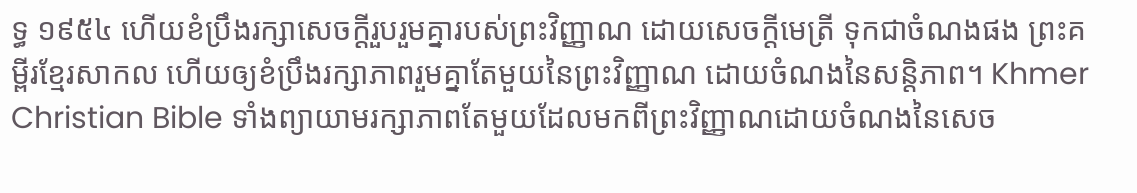ទ្ធ ១៩៥៤ ហើយខំប្រឹងរក្សាសេចក្ដីរួបរួមគ្នារបស់ព្រះវិញ្ញាណ ដោយសេចក្ដីមេត្រី ទុកជាចំណងផង ព្រះគម្ពីរខ្មែរសាកល ហើយឲ្យខំប្រឹងរក្សាភាពរួមគ្នាតែមួយនៃព្រះវិញ្ញាណ ដោយចំណងនៃសន្តិភាព។ Khmer Christian Bible ទាំងព្យាយាមរក្សាភាពតែមួយដែលមកពីព្រះវិញ្ញាណដោយចំណងនៃសេច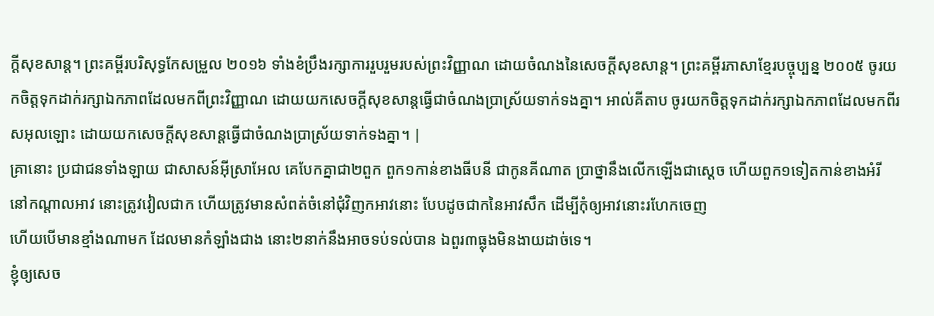ក្ដីសុខសាន្ត។ ព្រះគម្ពីរបរិសុទ្ធកែសម្រួល ២០១៦ ទាំងខំប្រឹងរក្សាការរួបរួមរបស់ព្រះវិញ្ញាណ ដោយចំណងនៃសេចក្ដីសុខសាន្ត។ ព្រះគម្ពីរភាសាខ្មែរបច្ចុប្បន្ន ២០០៥ ចូរយកចិត្តទុកដាក់រក្សាឯកភាពដែលមកពីព្រះវិញ្ញាណ ដោយយកសេចក្ដីសុខសាន្តធ្វើជាចំណងប្រាស្រ័យទាក់ទងគ្នា។ អាល់គីតាប ចូរយកចិត្ដទុកដាក់រក្សាឯកភាពដែលមកពីរសអុលឡោះ ដោយយកសេចក្ដីសុខសាន្ដធ្វើជាចំណងប្រាស្រ័យទាក់ទងគ្នា។ |
គ្រានោះ ប្រជាជនទាំងឡាយ ជាសាសន៍អ៊ីស្រាអែល គេបែកគ្នាជា២ពួក ពួក១កាន់ខាងធីបនី ជាកូនគីណាត ប្រាថ្នានឹងលើកឡើងជាស្តេច ហើយពួក១ទៀតកាន់ខាងអំរី
នៅកណ្តាលអាវ នោះត្រូវវៀលជាក ហើយត្រូវមានសំពត់ចំនៅជុំវិញកអាវនោះ បែបដូចជាកនៃអាវសឹក ដើម្បីកុំឲ្យអាវនោះរហែកចេញ
ហើយបើមានខ្មាំងណាមក ដែលមានកំឡាំងជាង នោះ២នាក់នឹងអាចទប់ទល់បាន ឯពួរ៣ធ្លុងមិនងាយដាច់ទេ។
ខ្ញុំឲ្យសេច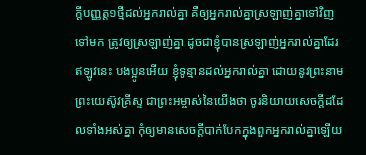ក្ដីបញ្ញត្ត១ថ្មីដល់អ្នករាល់គ្នា គឺឲ្យអ្នករាល់គ្នាស្រឡាញ់គ្នាទៅវិញទៅមក ត្រូវឲ្យស្រឡាញ់គ្នា ដូចជាខ្ញុំបានស្រឡាញ់អ្នករាល់គ្នាដែរ
ឥឡូវនេះ បងប្អូនអើយ ខ្ញុំទូន្មានដល់អ្នករាល់គ្នា ដោយនូវព្រះនាមព្រះយេស៊ូវគ្រីស្ទ ជាព្រះអម្ចាស់នៃយើងថា ចូរនិយាយសេចក្ដីដដែលទាំងអស់គ្នា កុំឲ្យមានសេចក្ដីបាក់បែកក្នុងពួកអ្នករាល់គ្នាឡើយ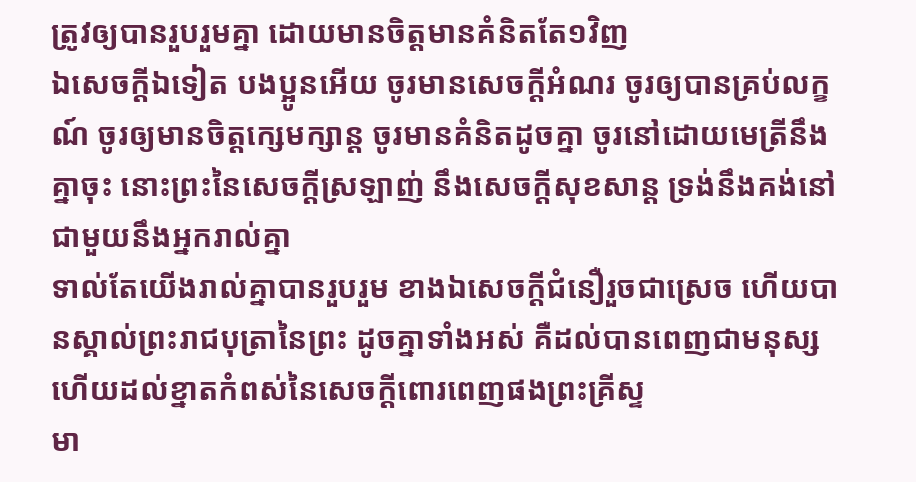ត្រូវឲ្យបានរួបរួមគ្នា ដោយមានចិត្តមានគំនិតតែ១វិញ
ឯសេចក្ដីឯទៀត បងប្អូនអើយ ចូរមានសេចក្ដីអំណរ ចូរឲ្យបានគ្រប់លក្ខណ៍ ចូរឲ្យមានចិត្តក្សេមក្សាន្ត ចូរមានគំនិតដូចគ្នា ចូរនៅដោយមេត្រីនឹងគ្នាចុះ នោះព្រះនៃសេចក្ដីស្រឡាញ់ នឹងសេចក្ដីសុខសាន្ត ទ្រង់នឹងគង់នៅជាមួយនឹងអ្នករាល់គ្នា
ទាល់តែយើងរាល់គ្នាបានរួបរួម ខាងឯសេចក្ដីជំនឿរួចជាស្រេច ហើយបានស្គាល់ព្រះរាជបុត្រានៃព្រះ ដូចគ្នាទាំងអស់ គឺដល់បានពេញជាមនុស្ស ហើយដល់ខ្នាតកំពស់នៃសេចក្ដីពោរពេញផងព្រះគ្រីស្ទ
មា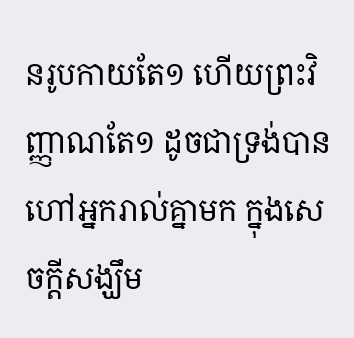នរូបកាយតែ១ ហើយព្រះវិញ្ញាណតែ១ ដូចជាទ្រង់បានហៅអ្នករាល់គ្នាមក ក្នុងសេចក្ដីសង្ឃឹម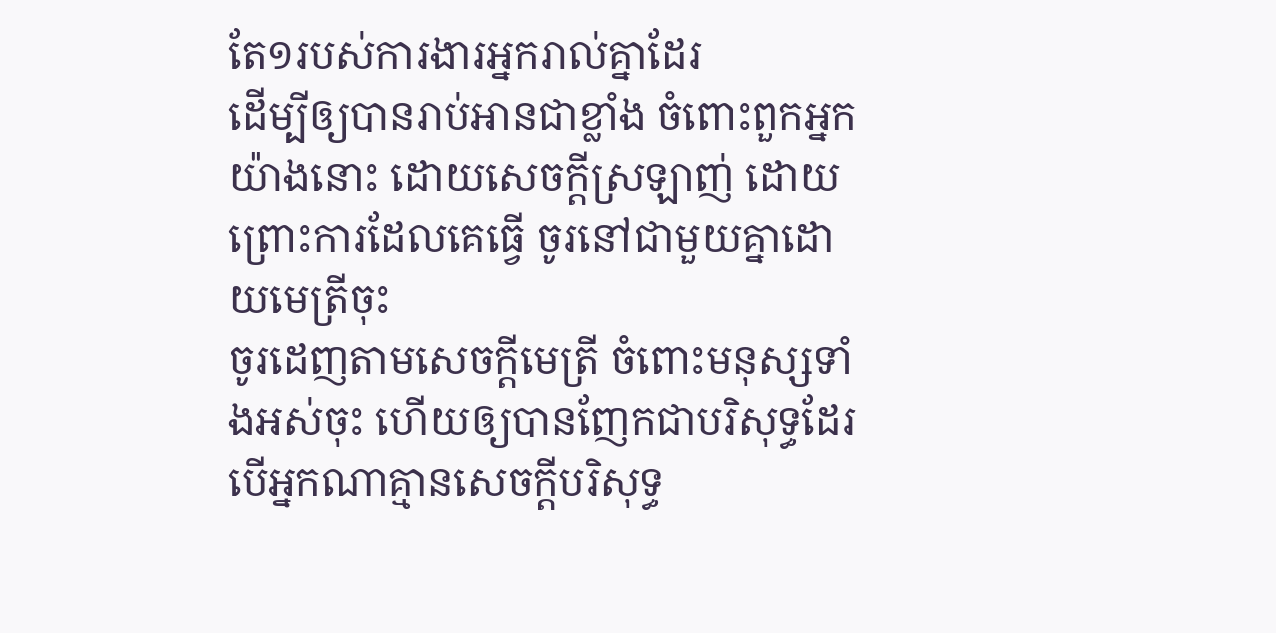តែ១របស់ការងារអ្នករាល់គ្នាដែរ
ដើម្បីឲ្យបានរាប់អានជាខ្លាំង ចំពោះពួកអ្នកយ៉ាងនោះ ដោយសេចក្ដីស្រឡាញ់ ដោយព្រោះការដែលគេធ្វើ ចូរនៅជាមួយគ្នាដោយមេត្រីចុះ
ចូរដេញតាមសេចក្ដីមេត្រី ចំពោះមនុស្សទាំងអស់ចុះ ហើយឲ្យបានញែកជាបរិសុទ្ធដែរ បើអ្នកណាគ្មានសេចក្ដីបរិសុទ្ធ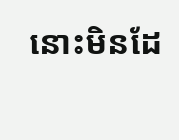នោះមិនដែ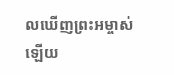លឃើញព្រះអម្ចាស់ឡើយ